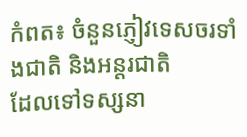កំពត៖ ចំនួនភ្ញៀវទេសចរទាំងជាតិ និងអន្តរជាតិ
ដែលទៅទស្សនា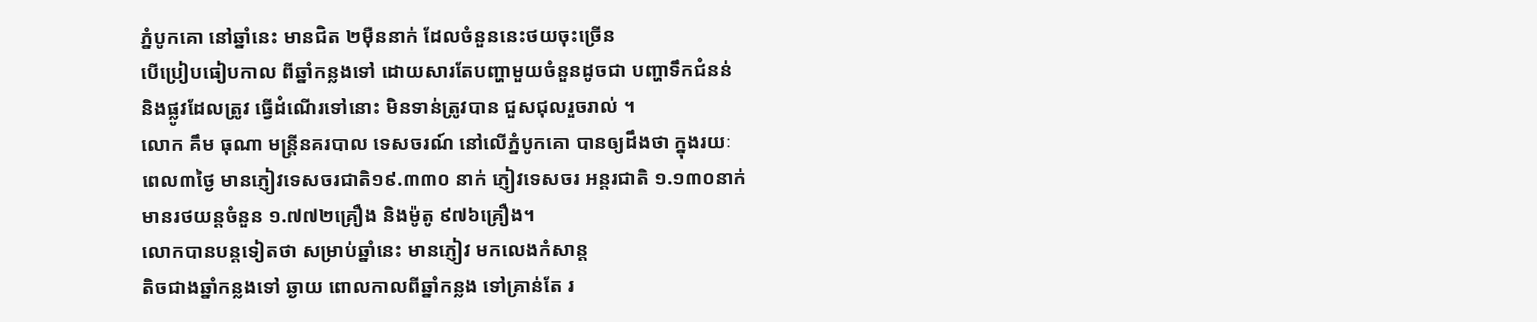ភ្នំបូកគោ នៅឆ្នាំនេះ មានជិត ២ម៉ឺននាក់ ដែលចំនួននេះថយចុះច្រើន
បើប្រៀបធៀបកាល ពីឆ្នាំកន្លងទៅ ដោយសារតែបញ្ហាមួយចំនួនដូចជា បញ្ហាទឹកជំនន់
និងផ្លូវដែលត្រូវ ធ្វើដំណើរទៅនោះ មិនទាន់ត្រូវបាន ជួសជុលរួចរាល់ ។
លោក គឹម ធុណា មន្រ្តីនគរបាល ទេសចរណ៍ នៅលើភ្នំបូកគោ បានឲ្យដឹងថា ក្នុងរយៈ
ពេល៣ថ្ងៃ មានភ្ញៀវទេសចរជាតិ១៩.៣៣០ នាក់ ភ្ញៀវទេសចរ អន្តរជាតិ ១.១៣០នាក់
មានរថយន្តចំនួន ១.៧៧២គ្រឿង និងម៉ូតូ ៩៧៦គ្រឿង។
លោកបានបន្តទៀតថា សម្រាប់ឆ្នាំនេះ មានភ្ញៀវ មកលេងកំសាន្ត
តិចជាងឆ្នាំកន្លងទៅ ឆ្ងាយ ពោលកាលពីឆ្នាំកន្លង ទៅគ្រាន់តែ រ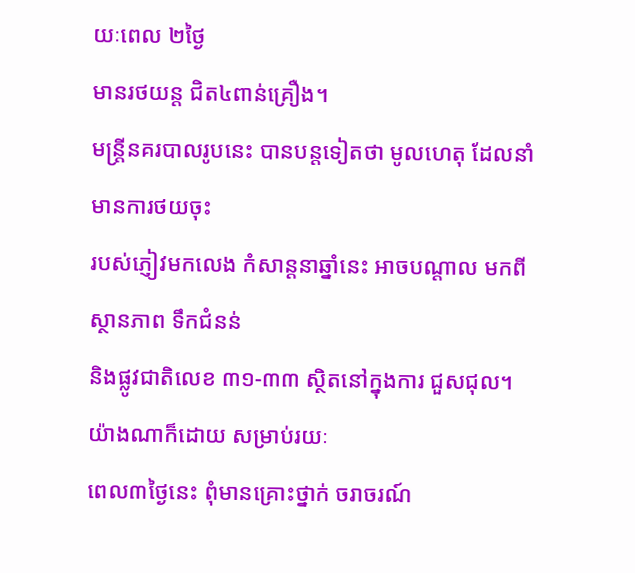យៈពេល ២ថ្ងៃ
មានរថយន្ត ជិត៤ពាន់គ្រឿង។
មន្រ្តីនគរបាលរូបនេះ បានបន្តទៀតថា មូលហេតុ ដែលនាំ មានការថយចុះ
របស់ភ្ញៀវមកលេង កំសាន្តនាឆ្នាំនេះ អាចបណ្តាល មកពីស្ថានភាព ទឹកជំនន់
និងផ្លូវជាតិលេខ ៣១-៣៣ ស្ថិតនៅក្នុងការ ជួសជុល។ យ៉ាងណាក៏ដោយ សម្រាប់រយៈ
ពេល៣ថ្ងៃនេះ ពុំមានគ្រោះថ្នាក់ ចរាចរណ៍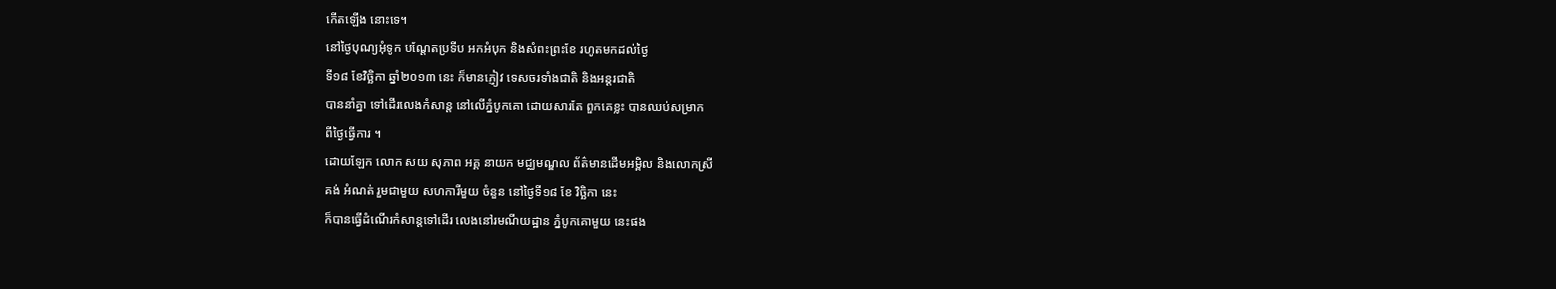កើតឡើង នោះទេ។
នៅថ្ងៃបុណ្យអុំទូក បណ្ដែតប្រទីប អកអំបុក និងសំពះព្រះខែ រហូតមកដល់ថ្ងៃ
ទី១៨ ខែវិច្ឆិកា ឆ្នាំ២០១៣ នេះ ក៏មានភ្ញៀវ ទេសចរទាំងជាតិ និងអន្ដរជាតិ
បាននាំគ្នា ទៅដើរលេងកំសាន្ដ នៅលើភ្នំបូកគោ ដោយសារតែ ពួកគេខ្លះ បានឈប់សម្រាក
ពីថ្ងៃធ្វើការ ។
ដោយឡែក លោក សយ សុភាព អគ្គ នាយក មជ្ឈមណ្ឌល ព័ត៌មានដើមអម្ពិល និងលោកស្រី
គង់ អំណត់ រួមជាមួយ សហការីមួយ ចំនួន នៅថ្ងៃទី១៨ ខែ វិច្ឆិកា នេះ
ក៏បានធ្វើដំណើរកំសាន្ដទៅដើរ លេងនៅរមណីយដ្ឋាន ភ្នំបូកគោមួយ នេះផង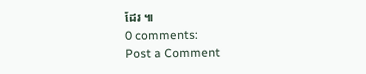ដែរ ៕
0 comments:
Post a Comment